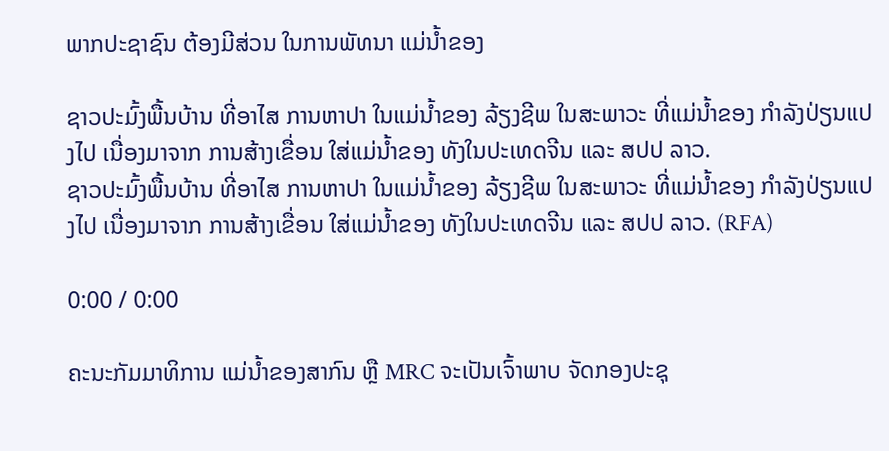ພາກປະຊາຊົນ ຕ້ອງມີສ່ວນ ໃນການພັທນາ ແມ່ນ້ຳຂອງ

ຊາວປະມົ້ງພື້ນບ້ານ ທີ່ອາໄສ ການຫາປາ ໃນແມ່ນ້ຳຂອງ ລ້ຽງຊີພ ໃນສະພາວະ ທີ່ແມ່ນ້ຳຂອງ ກຳລັງປ່ຽນແປງໄປ ເນື່ອງມາຈາກ ການສ້າງເຂື່ອນ ໃສ່ແມ່ນ້ຳຂອງ ທັງໃນປະເທດຈີນ ແລະ ສປປ ລາວ.
ຊາວປະມົ້ງພື້ນບ້ານ ທີ່ອາໄສ ການຫາປາ ໃນແມ່ນ້ຳຂອງ ລ້ຽງຊີພ ໃນສະພາວະ ທີ່ແມ່ນ້ຳຂອງ ກຳລັງປ່ຽນແປງໄປ ເນື່ອງມາຈາກ ການສ້າງເຂື່ອນ ໃສ່ແມ່ນ້ຳຂອງ ທັງໃນປະເທດຈີນ ແລະ ສປປ ລາວ. (RFA)

0:00 / 0:00

ຄະນະກັມມາທິການ ແມ່ນ້ຳຂອງສາກົນ ຫຼື MRC ຈະເປັນເຈົ້າພາບ ຈັດກອງປະຊຸ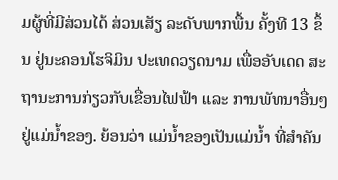ມຜູ້ທີ່ມີສ່ວນໄດ້ ສ່ວນເສັຽ ລະດັບພາກພື້ນ ຄັ້ງທີ 13 ຂຶ້ນ ຢູ່ນະຄອນໂຮຈິມິນ ປະເທດວຽດນາມ ເພື່ອອັບເດດ ສະຖານະການກ່ຽວກັບເຂື່ອນໄຟຟ້າ ແລະ ການພັທນາອື່ນໆ ຢູ່ແມ່ນ້ຳຂອງ. ຍ້ອນວ່າ ແມ່ນ້ຳຂອງເປັນແມ່ນ້ຳ ທີ່ສຳຄັນ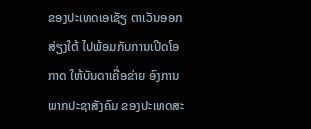ຂອງປະເທດເອເຊັຽ ຕາເວັນອອກ ສ່ຽງໃຕ້ ໄປພ້ອມກັບການເປີດໂອກາດ ໃຫ້ບັນດາເຄື່ອຂ່າຍ ອົງການພາກປະຊາສັງຄົມ ຂອງປະເທດສະ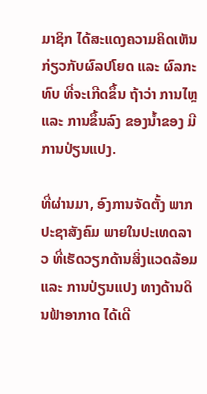ມາຊິກ ໄດ້ສະແດງຄວາມຄິດເຫັນ ກ່ຽວກັບຜົລປໂຍດ ແລະ ຜົລກະທົບ ທີ່ຈະເກີດຂຶ້ນ ຖ້າວ່າ ການໄຫຼ ແລະ ການຂຶ້ນລົງ ຂອງນ້ຳຂອງ ມີການປ່ຽນແປງ.

ທີ່ຜ່ານມາ, ອົງການຈັດຕັ້ງ ພາກປະຊາສັງຄົມ ພາຍໃນປະເທດລາວ ທີ່ເຮັດວຽກດ້ານສິ່ງແວດລ້ອມ ແລະ ການປ່ຽນແປງ ທາງດ້ານດິນຟ້າອາກາດ ໄດ້ເດີ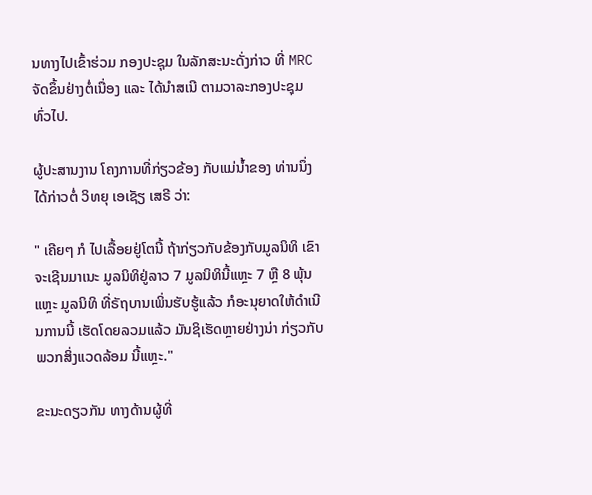ນທາງໄປເຂົ້າຮ່ວມ ກອງປະຊຸມ ໃນລັກສະນະດັ່ງກ່າວ ທີ່ MRC ຈັດຂຶ້ນຢ່າງຕໍ່ເນື່ອງ ແລະ ໄດ້ນຳສເນີ ຕາມວາລະກອງປະຊຸມ ທົ່ວໄປ.

ຜູ້ປະສານງານ ໂຄງການທີ່ກ່ຽວຂ້ອງ ກັບແມ່ນ້ຳຂອງ ທ່ານນຶ່ງ ໄດ້ກ່າວຕໍ່ ວິທຍຸ ເອເຊັຽ ເສຣີ ວ່າ:

" ເຄີຍໆ ກໍ ໄປເລື້ອຍຢູ່ໂຕນີ້ ຖ້າກ່ຽວກັບຂ້ອງກັບມູລນິທິ ເຂົາຈະເຊີນມາເນະ ມູລນິທິຢູ່ລາວ 7 ມູລນິທິນີ້ແຫຼະ 7 ຫຼື 8 ພຸ້ນແຫຼະ ມູລນິທິ ທີ່ຣັຖບານເພິ່ນຮັບຮູ້ແລ້ວ ກໍອະນຸຍາດໃຫ້ດຳເນີນການນີ້ ເຮັດໂດຍລວມແລ້ວ ມັນຊິເຮັດຫຼາຍຢ່າງນ່າ ກ່ຽວກັບພວກສິ່ງແວດລ້ອມ ນີ້ແຫຼະ."

ຂະນະດຽວກັນ ທາງດ້ານຜູ້ທີ່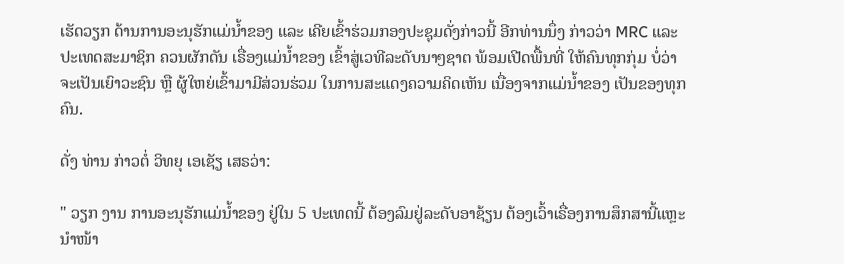ເຮັດວຽກ ດ້ານການອະນຸຮັກແມ່ນ້ຳຂອງ ແລະ ເຄີຍເຂົ້າຮ່ວມກອງປະຊຸມດັ່ງກ່າວນີ້ ອີກທ່ານນຶ່ງ ກ່າວວ່າ MRC ແລະ ປະເທດສະມາຊິກ ຄວນຜັກດັນ ເຣື່ອງແມ່ນ້ຳຂອງ ເຂົ້າສູ່ເວທີລະດັບນາໆຊາຕ ພ້ອມເປີດພື້ນທີ່ ໃຫ້ຄົນທຸກກຸ່ມ ບໍ່ວ່າຈະເປັນເຍົາວະຊົນ ຫຼື ຜູ້ໃຫຍ່ເຂົ້າມາມີສ່ວນຮ່ວມ ໃນການສະແດງຄວາມຄິດເຫັນ ເນື່ອງຈາກແມ່ນ້ຳຂອງ ເປັນຂອງທຸກຄົນ.

ດັ່ງ ທ່ານ ກ່າວຕໍ່ ວິທຍຸ ເອເຊັຽ ເສຣວ່າ:

" ວຽກ ງານ ການອະນຸຮັກແມ່ນ້ຳຂອງ ຢູ່ໃນ 5 ປະເທດນີ້ ຕ້ອງລົມຢູ່ລະດັບອາຊ້ຽນ ຕ້ອງເວົ້າເຣື່ອງການສຶກສານີ້ແຫຼະ ນຳໜ້າ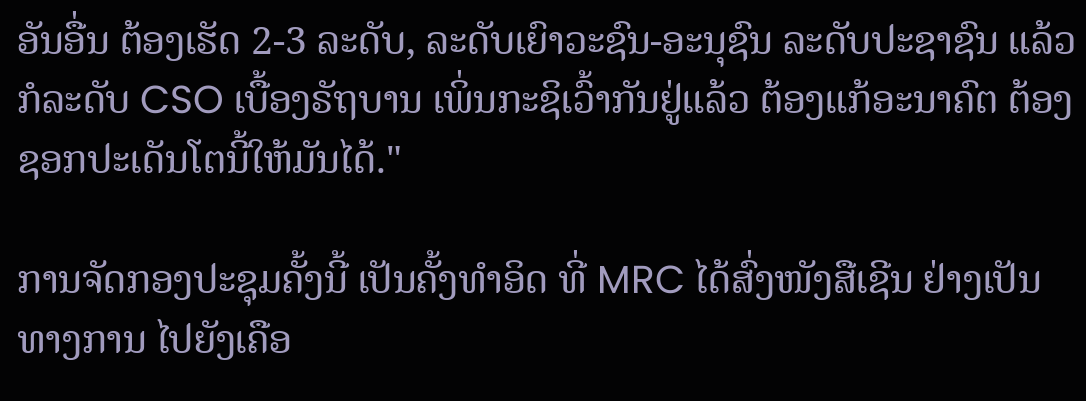ອັນອື່ນ ຕ້ອງເຮັດ 2-3 ລະດັບ, ລະດັບເຍົາວະຊົນ-ອະນຸຊົນ ລະດັບປະຊາຊົນ ແລ້ວກໍລະດັບ CSO ເບື້ອງຣັຖບານ ເພິ່ນກະຊິເວົ້າກັນຢູ່ແລ້ວ ຕ້ອງແກ້ອະນາຄົຕ ຕ້ອງຊອກປະເດັນໂຕນີ້ໃຫ້ມັນໄດ້."

ການຈັດກອງປະຊຸມຄັ້ງນີ້ ເປັນຄັ້ງທຳອິດ ທີ່ MRC ໄດ້ສົ່ງໜັງສືເຊີນ ຢ່າງເປັນທາງການ ໄປຍັງເຄືອ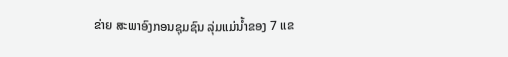ຂ່າຍ ສະພາອົງກອນຊຸມຊົນ ລຸ່ມແມ່ນ້ຳຂອງ 7 ແຂ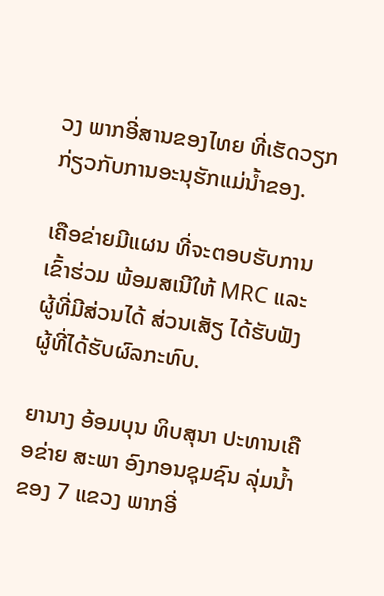ວງ ພາກອີ່ສານຂອງໄທຍ ທີ່ເຮັດວຽກກ່ຽວກັບການອະນຸຮັກແມ່ນ້ຳຂອງ.

ເຄືອຂ່າຍມີແຜນ ທີ່ຈະຕອບຮັບການເຂົ້າຮ່ວມ ພ້ອມສເນີໃຫ້ MRC ແລະ ຜູ້ທີ່ມີສ່ວນໄດ້ ສ່ວນເສັຽ ໄດ້ຮັບຟັງ ຜູ້ທີ່ໄດ້ຮັບຜົລກະທົບ.

ຍານາງ ອ້ອມບຸນ ທິບສຸນາ ປະທານເຄືອຂ່າຍ ສະພາ ອົງກອນຊຸມຊົນ ລຸ່ມນ້ຳຂອງ 7 ແຂວງ ພາກອີ່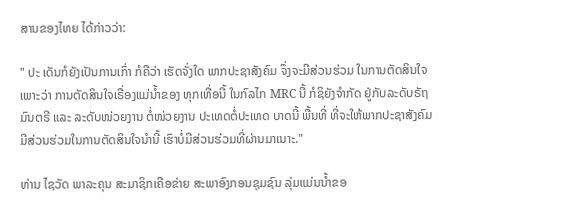ສານຂອງໄທຍ ໄດ້ກ່າວວ່າ:

" ປະ ເດັນກໍຍັງເປັນການເກົ່າ ກໍຄືວ່າ ເຮັດຈັ່ງໃດ ພາກປະຊາສັງຄົມ ຈຶ່ງຈະມີສ່ວນຮ່ວມ ໃນການຕັດສິນໃຈ ເພາະວ່າ ການຕັດສິນໃຈເຣື່ອງແມ່ນ້ຳຂອງ ທຸກເທື່ອນີ້ ໃນກົລໄກ MRC ນີ້ ກໍຊິຍັງຈຳກັດ ຢູ່ກັບລະດັບຣັຖມົນຕຣີ ແລະ ລະດັບໜ່ວຍງານ ຕໍ່ໜ່ວຍງານ ປະເທດຕໍ່ປະເທດ ບາດນີ້ ພື້ນທີ່ ທີ່ຈະໃຫ້ພາກປະຊາສັງຄົມ ມີສ່ວນຮ່ວມໃນການຕັດສິນໃຈນຳນີ້ ເຮົາບໍ່ມີສ່ວນຮ່ວມທີ່ຜ່ານມາເນາະ."

ທ່ານ ໄຊວັດ ພາລະຄຸນ ສະມາຊິກເຄືອຂ່າຍ ສະພາອົງກອນຊຸມຊົນ ລຸ່ມແມ່ນນ້ຳຂອ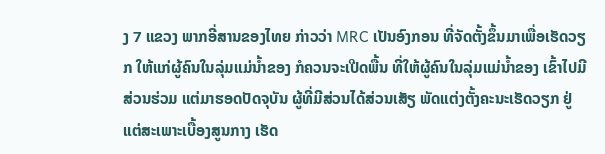ງ 7 ແຂວງ ພາກອີ່ສານຂອງໄທຍ ກ່າວວ່າ MRC ເປັນອົງກອນ ທີ່ຈັດຕັ້ງຂຶ້ນມາເພື່ອເຮັດວຽກ ໃຫ້ແກ່ຜູ້ຄົນໃນລຸ່ມແມ່ນ້ຳຂອງ ກໍຄວນຈະເປີດພື້ນ ທີ່ໃຫ້ຜູ້ຄົນໃນລຸ່ມແມ່ນ້ຳຂອງ ເຂົ້າໄປມີສ່ວນຮ່ວມ ແຕ່ມາຮອດປັດຈຸບັນ ຜູ້ທີ່ມີສ່ວນໄດ້ສ່ວນເສັຽ ພັດແຕ່ງຕັ້ງຄະນະເຮັດວຽກ ຢູ່ແຕ່ສະເພາະເບື້ອງສູນກາງ ເຮັດ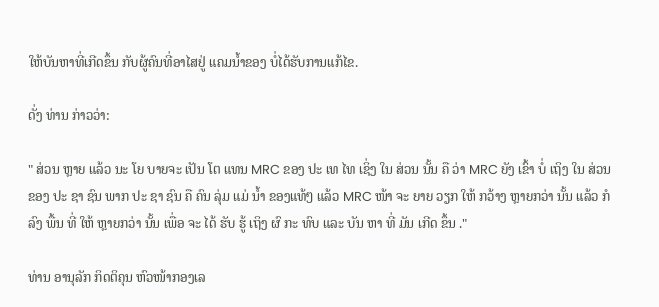ໃຫ້ບັນຫາທີ່ເກີດຂຶ້ນ ກັບຜູ້ຄົນທີ່ອາໄສຢູ່ ແຄມນ້ຳຂອງ ບໍ່ໄດ້ຮັບການແກ້ໄຂ.

ດັ່ງ ທ່ານ ກ່າວວ່າ:

" ສ່ວນ ຫຼາຍ ແລ້ວ ນະ ໂຍ ບາຍຈະ ເປັນ ໂຕ ແທນ MRC ຂອງ ປະ ເທ ໄທ ເຊິ່ງ ໃນ ສ່ວນ ນັ້ນ ຄື ວ່າ MRC ຍັງ ເຂົ້າ ບໍ່ ເຖິງ ໃນ ສ່ວນ ຂອງ ປະ ຊາ ຊົນ ພາກ ປະ ຊາ ຊົນ ຄື ຄົນ ລຸ່ມ ແມ່ ນ້ຳ ຂອງແທ້ໆ ແລ້ວ MRC ໜ້າ ຈະ ຍາຍ ວຽກ ໃຫ້ ກວ້າງ ຫຼາຍກວ່າ ນັ້ນ ແລ້ວ ກໍ ລົງ ພື້ນ ທີ່ ໃຫ້ ຫຼາຍກວ່າ ນັ້ນ ເພື່ອ ຈະ ໄດ້ ຮັບ ຮູ້ ເຖິງ ຜົ ກະ ທົບ ແລະ ບັນ ຫາ ທີ່ ມັນ ເກີດ ຂຶ້ນ ."

ທ່ານ ອານຸລັກ ກິດຕິຄຸນ ຫົວໜ້າກອງເລ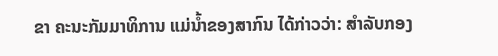ຂາ ຄະນະກັມມາທິການ ແມ່ນ້ຳຂອງສາກົນ ໄດ້ກ່າວວ່າ: ສຳລັບກອງ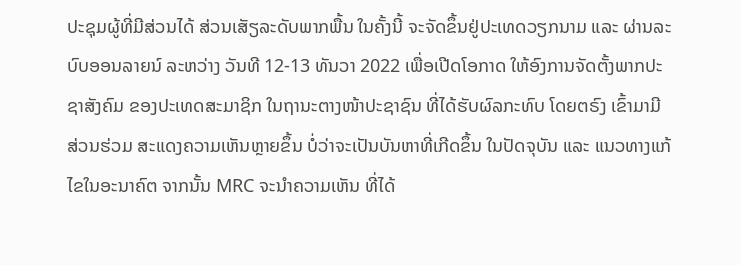ປະຊຸມຜູ້ທີ່ມີສ່ວນໄດ້ ສ່ວນເສັຽລະດັບພາກພື້ນ ໃນຄັ້ງນີ້ ຈະຈັດຂຶ້ນຢູ່ປະເທດວຽກນາມ ແລະ ຜ່ານລະບົບອອນລາຍນ໌ ລະຫວ່າງ ວັນທີ 12-13 ທັນວາ 2022 ເພື່ອເປີດໂອກາດ ໃຫ້ອົງການຈັດຕັ້ງພາກປະຊາສັງຄົມ ຂອງປະເທດສະມາຊິກ ໃນຖານະຕາງໜ້າປະຊາຊົນ ທີ່ໄດ້ຮັບຜົລກະທົບ ໂດຍຕຣົງ ເຂົ້າມາມີສ່ວນຮ່ວມ ສະແດງຄວາມເຫັນຫຼາຍຂຶ້ນ ບໍ່ວ່າຈະເປັນບັນຫາທີ່ເກີດຂຶ້ນ ໃນປັດຈຸບັນ ແລະ ແນວທາງແກ້ໄຂໃນອະນາຄົຕ ຈາກນັ້ນ MRC ຈະນຳຄວາມເຫັນ ທີ່ໄດ້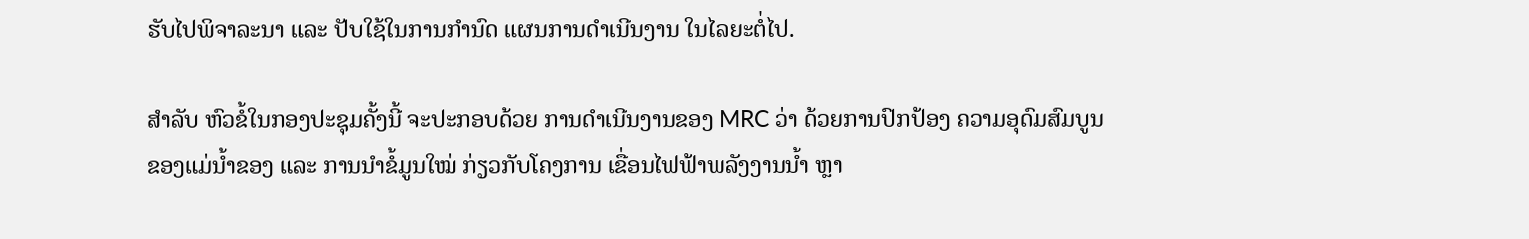ຮັບໄປພິຈາລະນາ ແລະ ປັບໃຊ້ໃນການກຳນົດ ແຜນການດໍາເນີນງານ ໃນໄລຍະຕໍ່ໄປ.

ສຳລັບ ຫົວຂໍ້ໃນກອງປະຊຸມຄັ້ງນີ້ ຈະປະກອບດ້ວຍ ການດຳເນີນງານຂອງ MRC ວ່າ ດ້ວຍການປົກປ້ອງ ຄວາມອຸດົມສົມບູນ ຂອງແມ່ນ້ຳຂອງ ແລະ ການນຳຂໍ້ມູນໃໝ່ ກ່ຽວກັບໂຄງການ ເຂື່ອນໄຟຟ້າພລັງງານນ້ຳ ຫຼາ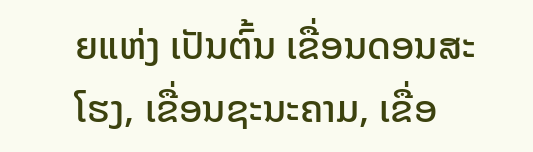ຍແຫ່ງ ເປັນຕົ້ນ ເຂື່ອນດອນສະໂຮງ, ເຂື່ອນຊະນະຄາມ, ເຂື່ອ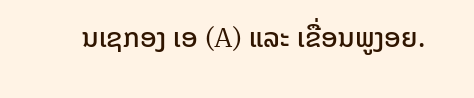ນເຊກອງ ເອ (A) ແລະ ເຂື່ອນພູງອຍ.